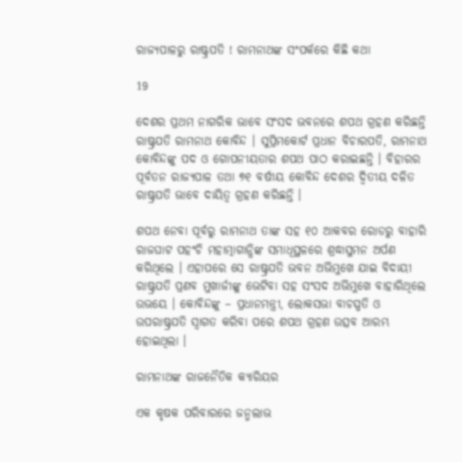ରାଜ୍ୟପାଳରୁ ରାଷ୍ଟ୍ରପତି ! ରାମନାଥଙ୍କ ସଂପର୍କରେ କିଛି କଥା

19

ଦେଶର ପ୍ରଥମ ନାଗରିକ ଭାବେ ସଂସଦ ଭବନରେ ଶପଥ ଗ୍ରହଣ କରିଛନ୍ତି ରାଷ୍ଟ୍ରପତି ରାମନାଥ କୋବିନ୍ଦ । ସୁପ୍ରିମକୋର୍ଟ ପ୍ରଧାନ ବିଚାରପତି, ରାମନାଥ କୋବିନ୍ଦଙ୍କୁ ପଦ ଓ ଗୋପନୀୟତାର ଶପଥ ପାଠ କରାଇଛନ୍ତି । ବିହାରର ପୂର୍ବତନ ରାଜ୍ୟପାଳ ତଥା ୭୧ ବର୍ଷୀୟ କୋବିନ୍ଦ ଦେଶର ଦ୍ୱିତୀୟ ଦଳିତ ରାଷ୍ଟ୍ରପତି ଭାବେ ଦାୟିତ୍ୱ ଗ୍ରହଣ କରିଛନ୍ତି ।

ଶପଥ ନେବା ପୂର୍ବରୁ ରାମନାଥ ତାଙ୍କ ସହ ୧୦ ଆକବର ରୋଡରୁ ବାହାରି ରାଜଘାଟ ପହଂଚି ମହାତ୍ମାଗାନ୍ଧିଙ୍କ ସମାଧିସ୍ଥଳରେ ଶ୍ରଦ୍ଧାସୁମନ ଅର୍ପଣ କରିଥିଲେ । ଏହାପରେ ସେ ରାଷ୍ଟ୍ରପତି ଭବନ ଅଭିମୁଖେ ଯାଇ ବିଦାୟୀ ରାଷ୍ଟ୍ରପତି ପ୍ରଣବ ମୁଖାର୍ଜୀଙ୍କୁ ଭେଟିବା ସହ ସଂସଦ ଅଭିମୁଖେ ବାହାରିଥିଲେ ଉଭୟେ । କୋବିନ୍ଦଙ୍କୁ – ପ୍ରଧାନମନ୍ତ୍ରୀ, ଲୋକସଭା ବାଚସ୍ପତି ଓ ଉପରାଷ୍ଟ୍ରପତି ସ୍ୱାଗତ କରିବା ପରେ ଶପଥ ଗ୍ରହଣ ଉତ୍ସବ ଆରମ୍ଭ ହୋଇଥିଲା ।

ରାମନାଥଙ୍କ ରାଜନୈତିକ କ୍ୟାରିୟର

ଏକ କୃଷକ ପରିବାରରେ ଜନ୍ମଲାଭ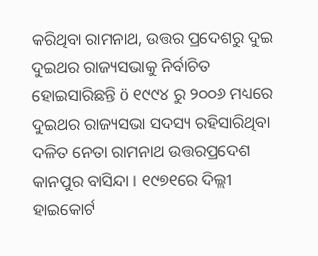କରିଥିବା ରାମନାଥ, ଉତ୍ତର ପ୍ରଦେଶରୁ ଦୁଇ ଦୁଇଥର ରାଜ୍ୟସଭାକୁ ନିର୍ବାଚିତ ହୋଇସାରିଛନ୍ତି ö ୧୯୯୪ ରୁ ୨୦୦୬ ମଧ୍ୟରେ ଦୁଇଥର ରାଜ୍ୟସଭା ସଦସ୍ୟ ରହିସାରିଥିବା ଦଳିତ ନେତା ରାମନାଥ ଉତ୍ତରପ୍ରଦେଶ କାନପୁର ବାସିନ୍ଦା । ୧୯୭୧ରେ ଦିଲ୍ଲୀ ହାଇକୋର୍ଟ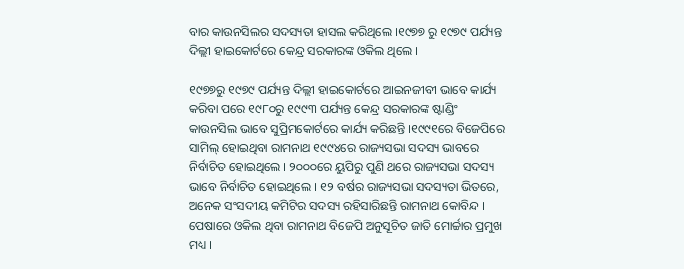ବାର କାଉନସିଲର ସଦସ୍ୟତା ହାସଲ କରିଥିଲେ ।୧୯୭୭ ରୁ ୧୯୭୯ ପର୍ଯ୍ୟନ୍ତ ଦିଲ୍ଲୀ ହାଇକୋର୍ଟରେ କେନ୍ଦ୍ର ସରକାରଙ୍କ ଓକିଲ ଥିଲେ ।

୧୯୭୭ରୁ ୧୯୭୯ ପର୍ଯ୍ୟନ୍ତ ଦିଲ୍ଲୀ ହାଇକୋର୍ଟରେ ଆଇନଜୀବୀ ଭାବେ କାର୍ଯ୍ୟ କରିବା ପରେ ୧୯୮୦ରୁ ୧୯୯୩ ପର୍ଯ୍ୟନ୍ତ କେନ୍ଦ୍ର ସରକାରଙ୍କ ଷ୍ଟାଣ୍ଡିଂ କାଉନସିଲ ଭାବେ ସୁପ୍ରିମକୋର୍ଟରେ କାର୍ଯ୍ୟ କରିଛନ୍ତି ।୧୯୯୧ରେ ବିଜେପିରେ ସାମିଲ୍ ହୋଇଥିବା ରାମନାଥ ୧୯୯୪ରେ ରାଜ୍ୟସଭା ସଦସ୍ୟ ଭାବରେ ନିର୍ବାଚିତ ହୋଇଥିଲେ । ୨୦୦୦ରେ ୟୁପିରୁ ପୁଣି ଥରେ ରାଜ୍ୟସଭା ସଦସ୍ୟ ଭାବେ ନିର୍ବାଚିତ ହୋଇଥିଲେ । ୧୨ ବର୍ଷର ରାଜ୍ୟସଭା ସଦସ୍ୟତା ଭିତରେ, ଅନେକ ସଂସଦୀୟ କମିଟିର ସଦସ୍ୟ ରହିସାରିଛନ୍ତି ରାମନାଥ କୋବିନ୍ଦ । ପେଷାରେ ଓକିଲ ଥିବା ରାମନାଥ ବିଜେପି ଅନୁସୂଚିତ ଜାତି ମୋର୍ଚ୍ଚାର ପ୍ରମୁଖ ମଧ୍ୟ ।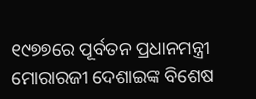୧୯୭୭ରେ ପୂର୍ବତନ ପ୍ରଧାନମନ୍ତ୍ରୀ ମୋରାରଜୀ ଦେଶାଇଙ୍କ ବିଶେଷ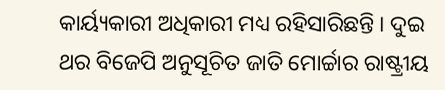କାର୍ୟ୍ୟକାରୀ ଅଧିକାରୀ ମଧ୍ୟ ରହିସାରିଛନ୍ତି । ଦୁଇ ଥର ବିଜେପି ଅନୁସୂଚିତ ଜାତି ମୋର୍ଚ୍ଚାର ରାଷ୍ଟ୍ରୀୟ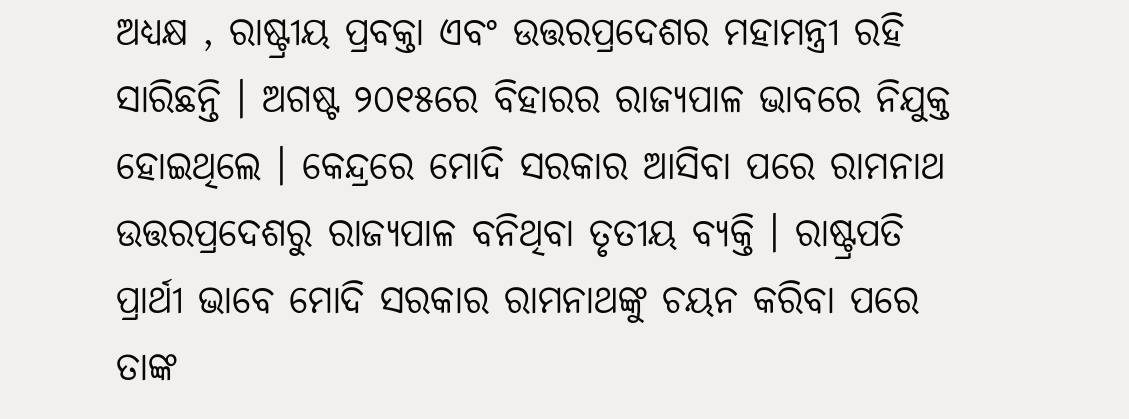ଅଧ୍ୟକ୍ଷ , ରାଷ୍ଟ୍ରୀୟ ପ୍ରବକ୍ତା ଏବଂ ଉତ୍ତରପ୍ରଦେଶର ମହାମନ୍ତ୍ରୀ ରହି ସାରିଛନ୍ତି । ଅଗଷ୍ଟ ୨୦୧୫ରେ ବିହାରର ରାଜ୍ୟପାଳ ଭାବରେ ନିଯୁକ୍ତ ହୋଇଥିଲେ । କେନ୍ଦ୍ରରେ ମୋଦି ସରକାର ଆସିବା ପରେ ରାମନାଥ ଉତ୍ତରପ୍ରଦେଶରୁ ରାଜ୍ୟପାଳ ବନିଥିବା ତୃତୀୟ ବ୍ୟକ୍ତି । ରାଷ୍ଟ୍ରପତି ପ୍ରାର୍ଥୀ ଭାବେ ମୋଦି ସରକାର ରାମନାଥଙ୍କୁ ଚୟନ କରିବା ପରେ ତାଙ୍କ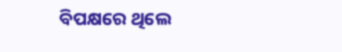ବିପକ୍ଷରେ ଥିଲେ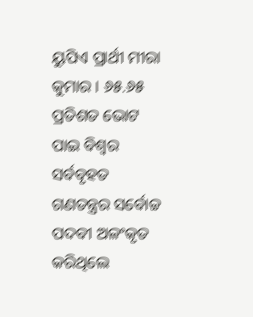ୟୁପିଏ ପ୍ରାର୍ଥୀ ମୀରା କୁମାର । ୬୫.୬୫ ପ୍ରତିଶତ ଭୋଟ ପାଇ ବିଶ୍ୱର ସର୍ବବୃହତ ଗଣତନ୍ତ୍ରର ସର୍ବୋଚ୍ଚ ପଦବୀ ଅଳଂକୃତ କରିଥିଲେ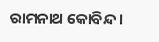ରାମନାଥ କୋବିନ୍ଦ ।